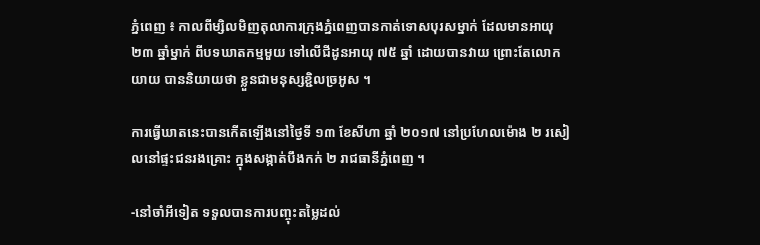ភ្នំពេញ ៖ កាលពីម្សិលមិញតុលាការក្រុងភ្នំពេញបានកាត់ទោសបុរសម្នាក់ ដែលមានអាយុ ២៣ ឆ្នាំម្នាក់ ពីបទឃាតកម្មមួយ ទៅលើជីដូនអាយុ ៧៥ ឆ្នាំ ដោយបានវាយ ព្រោះតែលោកយាយ បាននិយាយថា ខ្លួនជាមនុស្សខ្ជិលច្រអូស ។

ការធ្វើឃាតនេះបានកើតឡើងនៅថ្ងៃទី ១៣ ខែសីហា ឆ្នាំ ២០១៧ នៅប្រហែលម៉ោង ២ រសៀលនៅផ្ទះជនរងគ្រោះ ក្នុងសង្កាត់បឹងកក់ ២ រាជធានីភ្នំពេញ ។

-នៅចាំអីទៀត ទទួលបានការបញ្ចុះតម្លៃដល់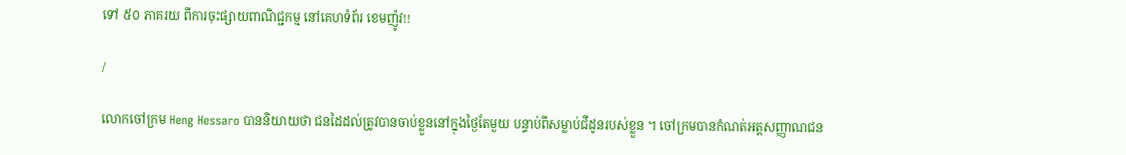ទៅ ៥០ ភាគរយ ពីការចុះផ្សាយពាណិជ្ជកម្ម នៅគេហទំព័រ ខេមញ៉ូវ!!

/

លោកចៅក្រម Heng Hessaro បាននិយាយថា ជនដៃដល់ត្រូវបានចាប់ខ្លួននៅក្នុងថ្ងៃតែមួយ បន្ទាប់ពីសម្លាប់ជីដូនរបស់ខ្លួន ។ ចៅក្រមបានកំណត់អត្តសញ្ញាណជន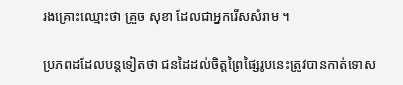រងគ្រោះឈ្មោះថា គ្រួច សុខា ដែលជាអ្នករើសសំរាម ។

ប្រភពដដែលបន្តទៀតថា ជនដៃដល់ចិត្តព្រៃផ្សៃរូបនេះត្រូវបានកាត់ទោស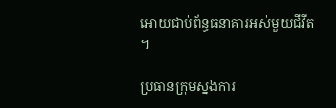អោយជាប់ព័ន្ធធនាគារអស់មួយជីវីត ។

ប្រធានក្រុមស្នងការ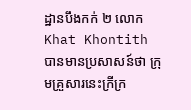ដ្ឋានបឹងកក់ ២ លោក Khat Khontith បានមានប្រសាសន៍ថា ក្រុមគ្រួសារនេះក្រីក្រ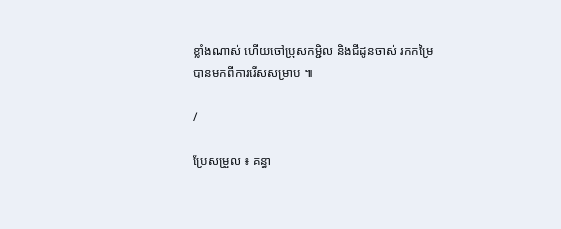ខ្លាំងណាស់ ហើយចៅប្រុសកម្ជិល និងជីដូនចាស់ រកកម្រៃបានមកពីការរើសសម្រាប ៕

/

ប្រែសម្រួល ៖ គន្ធា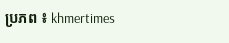ប្រភព ៖ khmertimes